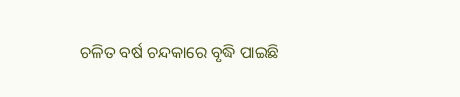ଚଳିତ ବର୍ଷ ଚନ୍ଦକାରେ ବୃଦ୍ଧି ପାଇଛି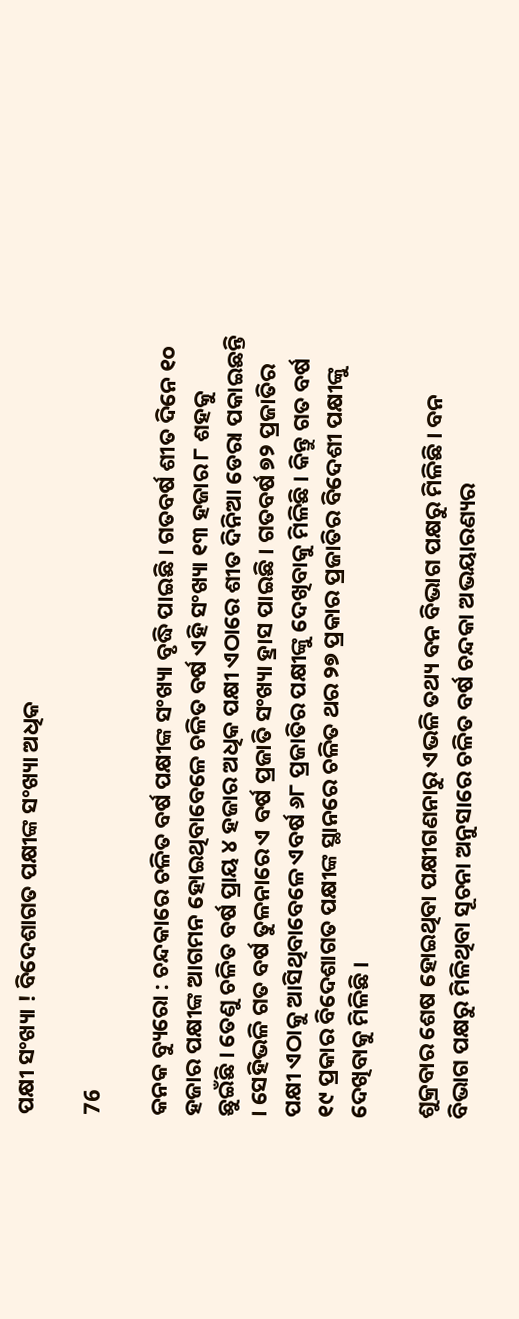ପକ୍ଷୀ ସଂଖ୍ୟା ! ବିଦେଶାଗତ ପକ୍ଷୀଙ୍କ ସଂଖ୍ୟା ଅଧିକ

76

କନକ ବ୍ୟୁରୋ : ଚନ୍ଦକାରେ ଚଳିତ ବର୍ଷ ପକ୍ଷୀଙ୍କ ସଂଖ୍ୟା ବୃଦ୍ଧି ପାଇଛି । ଗତବର୍ଷ ଶୀତ ଦିନେ ୧୦ ହଜାର ପକ୍ଷୀଙ୍କ ଆଗମନ ହୋଇଥିବାବେଳେ ଚଳିତ ବର୍ଷ ଏହି ସଂଖ୍ୟା ୧୩ ହଜାର ୮ ଶହକୁ ଛୁଇଁଛି । ତେଣୁ ଚଳିତ ବର୍ଷ ପ୍ରାୟ ୪ ହଜାର ଅଧିକ ପକ୍ଷୀ ଏଠାରେ ଶୀତ ଦିନିଆ ଡେରା ପକାଇଛନ୍ତି । ସେହିଭଳି ଗତ ବର୍ଷ ତୁଳନାରେ ଏ ବର୍ଷ ପ୍ରଜାତି ସଂଖ୍ୟା ହ୍ରାସ ପାଇଛି । ଗତବର୍ଷ ୭୨ ପ୍ରଜାତିର ପକ୍ଷୀ ଏଠାକୁ ଆସିଥିବାବେଳେ ଏବର୍ଷ ୬୮ ପ୍ରଜାତିର ପକ୍ଷୀଙ୍କୁ ଦେଖିବାକୁ ମିଳିଛି । କିନ୍ତୁ ଗତ ବର୍ଷ ୧୯ ପ୍ରକାର ବିଦେଶାଗତ ପକ୍ଷୀଙ୍କ ସ୍ଥାନରେ ଚଳିତ ଥର ୨୭ ପ୍ରକାର ପ୍ରଜାତିର ବିଦେଶୀ ପକ୍ଷୀଙ୍କୁ ଦେଖିବାକୁ ମିଳିଛି ।

ଶୁକ୍ରବାର ଶେଷ ହୋଇଥିବା ପକ୍ଷୀଗଣନାରୁ ଏଭଳି ତଥ୍ୟ ବନ ବିଭାଗ ପକ୍ଷରୁ ମିଳିଛି । ବନ ବିଭାଗ ପକ୍ଷରୁ ମିଳିଥିବା ସୂଚନା ଅନୁସାରେ ଚଳିତ ବର୍ଷ ଚନ୍ଦକା ଅଭୟାରଣ୍ୟର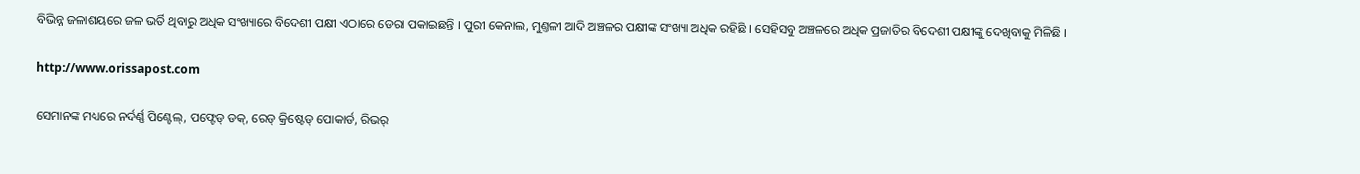ବିଭିନ୍ନ ଜଳାଶୟରେ ଜଳ ଭର୍ତି ଥିବାରୁ ଅଧିକ ସଂଖ୍ୟାରେ ବିଦେଶୀ ପକ୍ଷୀ ଏଠାରେ ଡେରା ପକାଇଛନ୍ତି । ପୁରୀ କେନାଲ, ମୁଣ୍ତଳୀ ଆଦି ଅଞ୍ଚଳର ପକ୍ଷୀଙ୍କ ସଂଖ୍ୟା ଅଧିକ ରହିଛି । ସେହିସବୁ ଅଞ୍ଚଳରେ ଅଧିକ ପ୍ରଜାତିର ବିଦେଶୀ ପକ୍ଷୀଙ୍କୁ ଦେଖିବାକୁ ମିଳିଛି ।

http://www.orissapost.com

ସେମାନଙ୍କ ମଧ୍ୟରେ ନର୍ଦର୍ଣ୍ଣ ପିଣ୍ଟେଲ୍‌, ପଫ୍ଟେଡ୍ ଡକ୍, ରେଡ୍ କ୍ରିଷ୍ଟେଡ୍ ପୋକାର୍ଡ, ରିଭର୍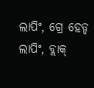ଲାପିଂ, ଗ୍ରେ ହେଡ୍ଡ ଲାପିଂ, ବ୍ଲାକ୍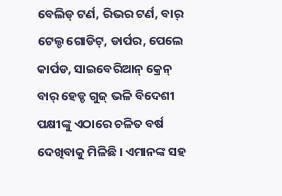ବେଲିଡ୍ ଟର୍ଣ, ରିଭର ଟର୍ଣ, ବାର୍ ଟେଲ୍ଡ ଗୋଡିଟ୍, ଡାର୍ପର, ପେଲେ କାର୍ପଡ, ସାଇବେରିଆନ୍ କ୍ରେନ୍ ବାର୍ ହେଡ୍ଡ ଗୁଜ୍ ଭଳି ବିଦେଶୀ ପକ୍ଷୀଙ୍କୁ ଏଠାରେ ଚଳିତ ବର୍ଷ ଦେଖିବାକୁ ମିଳିଛି । ଏମାନଙ୍କ ସହ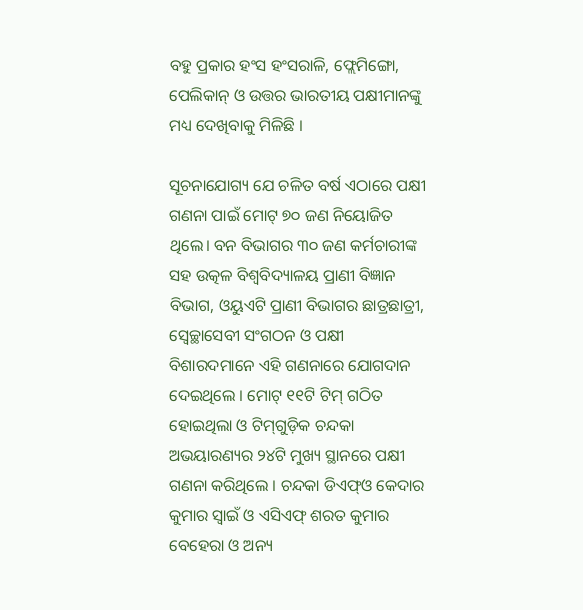ବହୁ ପ୍ରକାର ହଂସ ହଂସରାଳି, ଫ୍ଲେମିଙ୍ଗୋ, ପେଲିକାନ୍ ଓ ଉତ୍ତର ଭାରତୀୟ ପକ୍ଷୀମାନଙ୍କୁ ମଧ୍ୟ ଦେଖିବାକୁ ମିଳିଛି ।

ସୂଚନାଯୋଗ୍ୟ ଯେ ଚଳିତ ବର୍ଷ ଏଠାରେ ପକ୍ଷୀ ଗଣନା ପାଇଁ ମୋଟ୍ ୭୦ ଜଣ ନିୟୋଜିତ ଥିଲେ। ବନ ବିଭାଗର ୩୦ ଜଣ କର୍ମଚାରୀଙ୍କ ସହ ଉତ୍କଳ ବିଶ୍ବବିଦ୍ୟାଳୟ ପ୍ରାଣୀ ବିଜ୍ଞାନ ବିଭାଗ, ଓୟୁଏଟି ପ୍ରାଣୀ ବିଭାଗର ଛାତ୍ରଛାତ୍ରୀ, ସ୍ବେଚ୍ଛାସେବୀ ସଂଗଠନ ଓ ପକ୍ଷୀ ବିଶାରଦମାନେ ଏହି ଗଣନାରେ ଯୋଗଦାନ ଦେଇଥିଲେ । ମୋଟ୍ ୧୧ଟି ଟିମ୍ ଗଠିତ ହୋଇଥିଲା ଓ ଟିମ୍‌ଗୁଡ଼ିକ ଚନ୍ଦକା ଅଭୟାରଣ୍ୟର ୨୪ଟି ମୁଖ୍ୟ ସ୍ଥାନରେ ପକ୍ଷୀ ଗଣନା କରିଥିଲେ । ଚନ୍ଦକା ଡିଏଫ୍ଓ କେଦାର କୁମାର ସ୍ବାଇଁ ଓ ଏସିଏଫ୍ ଶରତ କୁମାର ବେହେରା ଓ ଅନ୍ୟ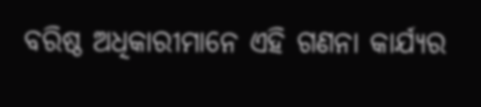ବରିଷ୍ଠ ଅଧିକାରୀମାନେ ଏହି ଗଣନା କାର୍ଯ୍ୟର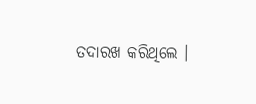ତଦାରଖ କରିଥିଲେ ।